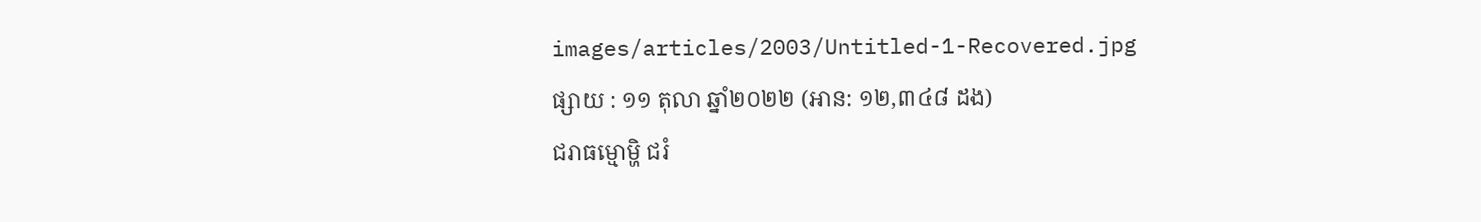images/articles/2003/Untitled-1-Recovered.jpg
ផ្សាយ : ១១ តុលា ឆ្នាំ២០២២ (អាន: ១២,៣៤៨ ដង)
ជរាធម្មោម្ហិ ជរំ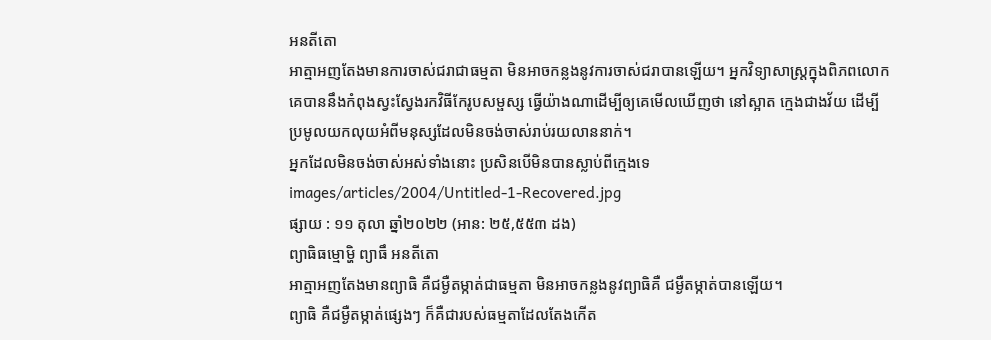អនតីតោ
អាត្មាអញតែងមានការចាស់ជរាជាធម្មតា មិនអាចកន្លងនូវការចាស់ជរាបានឡើយ។ អ្នកវិទ្យាសាស្ត្រក្នុងពិភពលោក គេបាននឹងកំពុងស្វះស្វែងរកវិធីកែរូបសម្ផស្ស ធ្វើយ៉ាងណាដើម្បីឲ្យគេមើលឃើញថា នៅស្អាត ក្មេងជាងវ័យ ដើម្បីប្រមូលយកលុយអំពីមនុស្សដែលមិនចង់ចាស់រាប់រយលាននាក់។
អ្នកដែលមិនចង់ចាស់អស់ទាំងនោះ ប្រសិនបើមិនបានស្លាប់ពីក្មេងទេ
images/articles/2004/Untitled-1-Recovered.jpg
ផ្សាយ : ១១ តុលា ឆ្នាំ២០២២ (អាន: ២៥,៥៥៣ ដង)
ព្យាធិធម្មោម្ហិ ព្យាធឹ អនតីតោ
អាត្មាអញតែងមានព្យាធិ គឺជម្ងឺតម្កាត់ជាធម្មតា មិនអាចកន្លងនូវព្យាធិគឺ ជម្ងឺតម្កាត់បានឡើយ។
ព្យាធិ គឺជម្ងឺតម្កាត់ផ្សេងៗ ក៏គឺជារបស់ធម្មតាដែលតែងកើត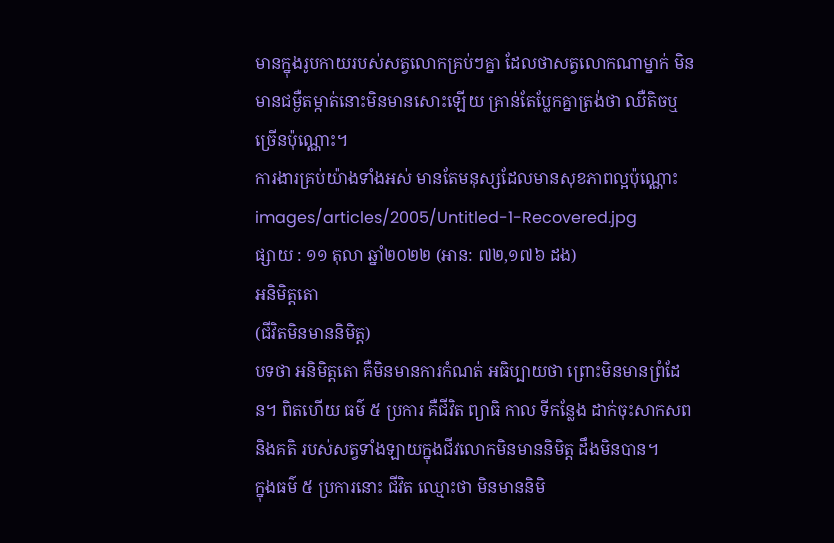មានក្នុងរូបកាយរបស់សត្វលោកគ្រប់ៗគ្នា ដែលថាសត្វលោកណាម្នាក់ មិនមានជម្ងឺតម្កាត់នោះមិនមានសោះឡើយ គ្រាន់តែប្លែកគ្នាត្រង់ថា ឈឺតិចឬច្រើនប៉ុណ្ណោះ។
ការងារគ្រប់យ៉ាងទាំងអស់ មានតែមនុស្សដែលមានសុខភាពល្អប៉ុណ្ណោះ
images/articles/2005/Untitled-1-Recovered.jpg
ផ្សាយ : ១១ តុលា ឆ្នាំ២០២២ (អាន: ៧២,១៧៦ ដង)
អនិមិត្តតោ
(ជីវិតមិនមាននិមិត្ត)
បទថា អនិមិត្តតោ គឺមិនមានការកំណត់ អធិប្បាយថា ព្រោះមិនមានព្រំដែន។ ពិតហើយ ធម៌ ៥ ប្រការ គឺជីវិត ព្យាធិ កាល ទីកន្លែង ដាក់ចុះសាកសព និងគតិ របស់សត្វទាំងឡាយក្នុងជីវលោកមិនមាននិមិត្ត ដឹងមិនបាន។
ក្នុងធម៌ ៥ ប្រការនោះ ជីវិត ឈ្មោះថា មិនមាននិមិ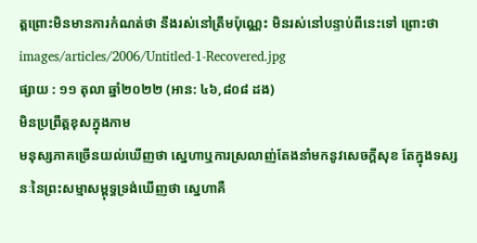ត្តព្រោះមិនមានការកំណត់ថា នឹងរស់នៅត្រឹមប៉ុណ្ណេះ មិនរស់នៅបន្ទាប់ពីនេះទៅ ព្រោះថា
images/articles/2006/Untitled-1-Recovered.jpg
ផ្សាយ : ១១ តុលា ឆ្នាំ២០២២ (អាន: ៤៦,៨០៨ ដង)
មិនប្រព្រឹត្តខុសក្នុងកាម
មនុស្សភាគច្រើនយល់ឃើញថា ស្នេហាឬការស្រលាញ់តែងនាំមកនូវសេចក្ដីសុខ តែក្នុងទស្សនៈនៃព្រះសម្មាសម្ពុទ្ធទ្រង់ឃើញថា ស្នេហាគឺ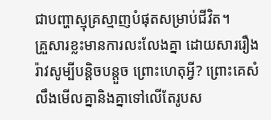ជាបញ្ហាស្មុគ្រស្មាញបំផុតសម្រាប់ជីវិត។
គ្រួសារខ្លះមានការលះលែងគ្នា ដោយសាររឿងរ៉ាវសូម្បីបន្តិចបន្តួច ព្រោះហេតុអ្វី? ព្រោះគេសំលឹងមើលគ្នានិងគ្នាទៅលើតែរូបស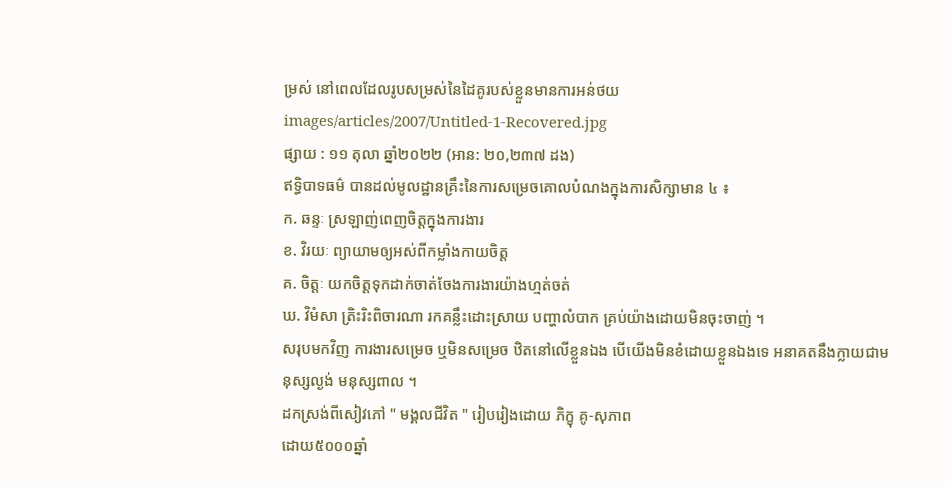ម្រស់ នៅពេលដែលរូបសម្រស់នៃដៃគូរបស់ខ្លួនមានការអន់ថយ
images/articles/2007/Untitled-1-Recovered.jpg
ផ្សាយ : ១១ តុលា ឆ្នាំ២០២២ (អាន: ២០,២៣៧ ដង)
ឥទ្ធិបាទធម៌ បានដល់មូលដ្ឋានគ្រឹះនៃការសម្រេចគោលបំណងក្នុងការសិក្សាមាន ៤ ៖
ក. ឆន្ទៈ ស្រឡាញ់ពេញចិត្តក្នុងការងារ
ខ. វិរយៈ ព្យាយាមឲ្យអស់ពីកម្លាំងកាយចិត្ត
គ. ចិត្តៈ យកចិត្តទុកដាក់ចាត់ចែងការងារយ៉ាងហ្មត់ចត់
ឃ. វិមំសា ត្រិះរិះពិចារណា រកគន្លឹះដោះស្រាយ បញ្ហាលំបាក គ្រប់យ៉ាងដោយមិនចុះចាញ់ ។
សរុបមកវិញ ការងារសម្រេច ឬមិនសម្រេច ឋិតនៅលើខ្លួនឯង បើយើងមិនខំដោយខ្លួនឯងទេ អនាគតនឹងក្លាយជាមនុស្សល្ងង់ មនុស្សពាល ។
ដកស្រង់ពីសៀវភៅ " មង្គលជីវិត " រៀបរៀងដោយ ភិក្ខុ គូ-សុភាព
ដោយ៥០០០ឆ្នាំ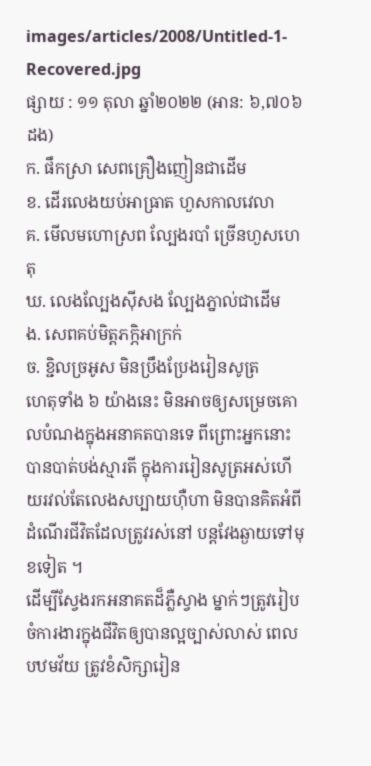images/articles/2008/Untitled-1-Recovered.jpg
ផ្សាយ : ១១ តុលា ឆ្នាំ២០២២ (អាន: ៦,៧០៦ ដង)
ក. ផឹកស្រា សេពគ្រឿងញៀនជាដើម
ខ. ដើរលេងយប់អាធ្រាត ហួសកាលវេលា
គ. មើលមហោស្រព ល្បែងរបាំ ច្រើនហួសហេតុ
ឃ. លេងល្បែងស៊ីសង ល្បែងភ្នាល់ជាដើម
ង. សេពគប់មិត្តភក្ភិអាក្រក់
ច. ខ្ជិលច្រអូស មិនប្រឹងប្រែងរៀនសូត្រ
ហេតុទាំង ៦ យ៉ាងនេះ មិនអាចឲ្យសម្រេចគោលបំណងក្នុងអនាគតបានទេ ពីព្រោះអ្នកនោះ បានបាត់បង់ស្មារតី ក្នុងការរៀនសូត្រអស់ហើយរវល់តែលេងសប្បាយហ៊ឺហា មិនបានគិតអំពីដំណើរជីវិតដែលត្រូវរស់នៅ បន្តវែងឆ្ងាយទៅមុខទៀត ។
ដើម្បីស្វែងរកអនាគតដ៏ភ្លឺស្វាង ម្នាក់ៗត្រូវរៀបចំការងារក្នុងជីវិតឲ្យបានល្អច្បាស់លាស់ ពេលបឋមវ័យ ត្រូវខំសិក្សារៀន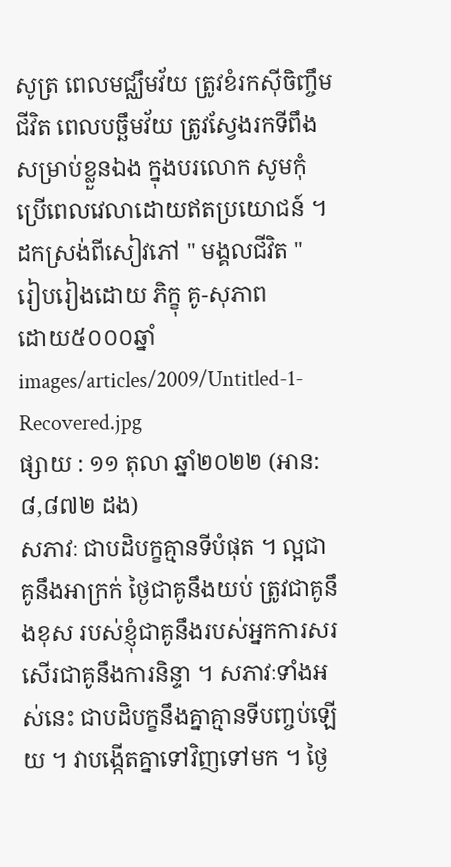សូត្រ ពេលមជ្ឈឹមវ័យ ត្រូវខំរកស៊ីចិញ្ចឹមជីវិត ពេលបច្ឆឹមវ័យ ត្រូវស្វែងរកទីពឹងសម្រាប់ខ្លួនឯង ក្នុងបរលោក សូមកុំប្រើពេលវេលាដោយឥតប្រយោជន៍ ។
ដកស្រង់ពីសៀវភៅ " មង្គលជីវិត "
រៀបរៀងដោយ ភិក្ខុ គូ-សុភាព
ដោយ៥០០០ឆ្នាំ
images/articles/2009/Untitled-1-Recovered.jpg
ផ្សាយ : ១១ តុលា ឆ្នាំ២០២២ (អាន: ៨,៨៧២ ដង)
សភាវៈ ជាបដិបក្ខគ្មានទីបំផុត ។ ល្អជាគូនឹងអាក្រក់ ថ្ងៃជាគូនឹងយប់ ត្រូវជាគូនឹងខុស របស់ខ្ញុំជាគូនឹងរបស់អ្នកការសរសើរជាគូនឹងការនិន្ទា ។ សភាវៈទាំងអស់នេះ ជាបដិបក្ខនឹងគ្នាគ្មានទីបញ្ចប់ឡើយ ។ វាបង្កើតគ្នាទៅវិញទៅមក ។ ថ្ងៃ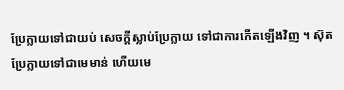ប្រែក្លាយទៅជាយប់ សេចក្តីស្លាប់ប្រែក្លាយ ទៅជាការកើតឡើងវិញ ។ ស៊ុតប្រែក្លាយទៅជាមេមាន់ ហើយមេ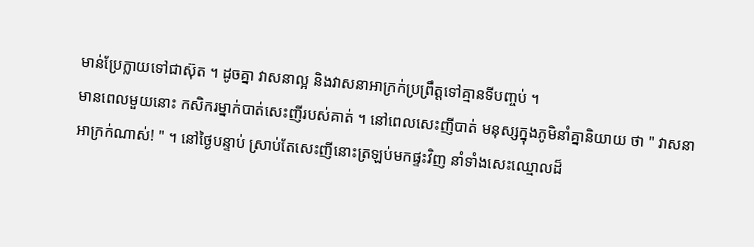មាន់ប្រែក្លាយទៅជាស៊ុត ។ ដូចគ្នា វាសនាល្អ និងវាសនាអាក្រក់ប្រព្រឹត្តទៅគ្មានទីបញ្ចប់ ។
មានពេលមួយនោះ កសិករម្នាក់បាត់សេះញីរបស់គាត់ ។ នៅពេលសេះញីបាត់ មនុស្សក្នុងភូមិនាំគ្នានិយាយ ថា " វាសនាអាក្រក់ណាស់! " ។ នៅថ្ងៃបន្ទាប់ ស្រាប់តែសេះញីនោះត្រឡប់មកផ្ទះវិញ នាំទាំងសេះឈ្មោលដ៏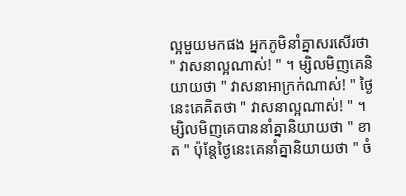ល្អមួយមកផង អ្នកភូមិនាំគ្នាសរសើរថា " វាសនាល្អណាស់! " ។ ម្សិលមិញគេនិយាយថា " វាសនាអាក្រក់ណាស់! " ថ្ងៃនេះគេគិតថា " វាសនាល្អណាស់! " ។ ម្សិលមិញគេបាននាំគ្នានិយាយថា " ខាត " ប៉ុន្តែថ្ងៃនេះគេនាំគ្នានិយាយថា " ចំ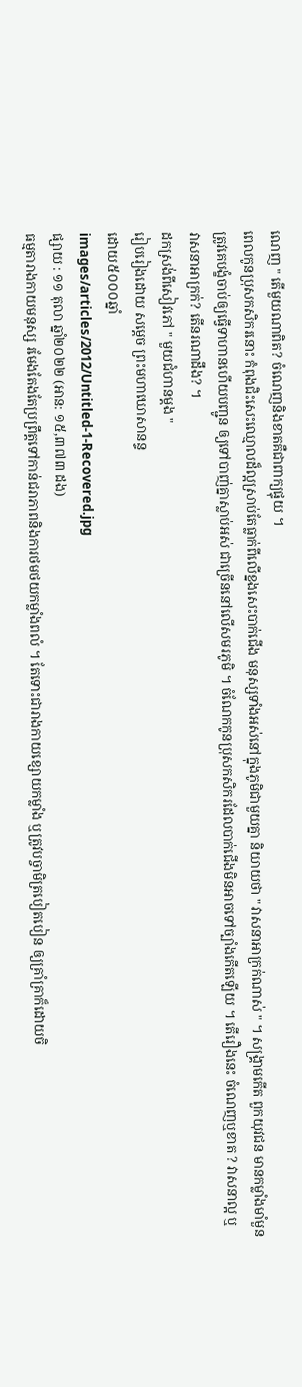ណេញ " តើមួយណាពិត? ចំណេញនិងខាតគឺជាពាក្យផ្ទុយ ។
ពេលកូនប្រុសកសិករនោះ កំពុងជិះសេះឈ្មោលដ៏ល្អស្រាប់តែធ្លាក់ពីលើខ្នងសេះបាក់ជើង មនុស្សទាំងអស់នៅក្នុងភូមិជាមួយគ្នា និយាយថា " វាសនាអាក្រក់ណាស់ " ។ សង្គ្រាមកើត ពួកយុវជន មានកម្លាំងមាំមួនត្រូវគេបង្ខំចាប់ឲ្យធ្វើទាហានហើយបញ្ជូន ឲ្យទៅបាញ់គ្នាស្លាប់អស់ ជាច្រើននៅលើសមរភូមិ ។ ចំណែកកូនប្រុសកសិករដែលបាក់ជើងមិនអាចទៅច្បាំងកើតឡើយ ។ តើរឿងនេះ ចំណេញឬខាត ? វាសនាល្អ ឬ វាសនាអាក្រក់? តើនរណាដឹង? ។
ដកស្រង់ពីសៀវភៅ " មួយជំហានម្តង "
រៀបរៀងដោយ សម្តេច ព្រះមហាឃោសានន្ទ
ដោយ៥០០០ឆ្នាំ
images/articles/2012/Untitled-1-Recovered.jpg
ផ្សាយ : ១១ តុលា ឆ្នាំ២០២២ (អាន: ១៥,៣៧៣ ដង)
ធម្មតារាងកាយមនុស្ស រមែងតែងតែប្រព្រឹត្តទៅកាន់ជរាភាពនិងការថមថយកម្លាំងពលំ ។ តែទោះជារាងកាយខ្សោយកម្លាំង ឬត្រូវបច្ចាមិត្របៀតបៀន ឲ្យគ្រាំគ្រាក៏ដោយចិ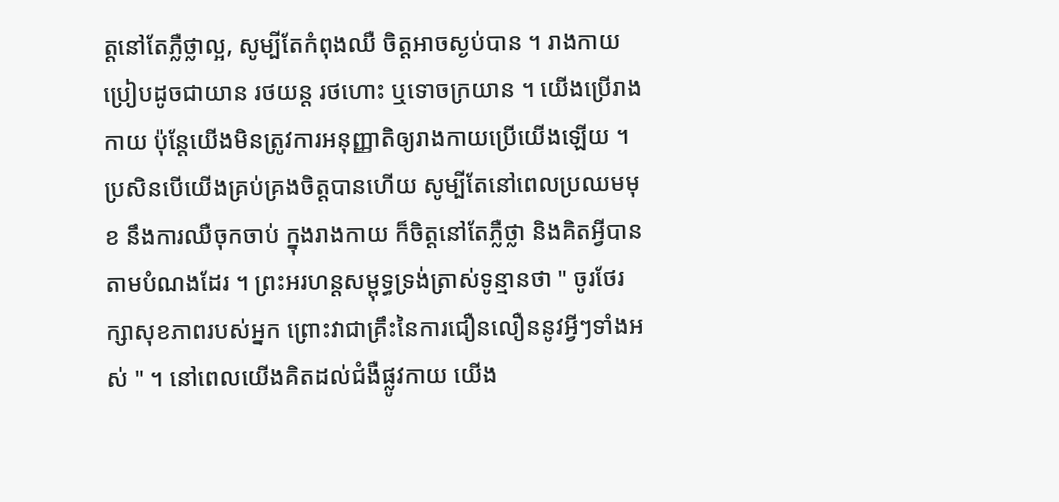ត្តនៅតែភ្លឺថ្លាល្អ, សូម្បីតែកំពុងឈឺ ចិត្តអាចស្ងប់បាន ។ រាងកាយប្រៀបដូចជាយាន រថយន្ត រថហោះ ឬទោចក្រយាន ។ យើងប្រើរាងកាយ ប៉ុន្តែយើងមិនត្រូវការអនុញ្ញាតិឲ្យរាងកាយប្រើយើងឡើយ ។
ប្រសិនបើយើងគ្រប់គ្រងចិត្តបានហើយ សូម្បីតែនៅពេលប្រឈមមុខ នឹងការឈឺចុកចាប់ ក្នុងរាងកាយ ក៏ចិត្តនៅតែភ្លឺថ្លា និងគិតអ្វីបានតាមបំណងដែរ ។ ព្រះអរហន្តសម្ពុទ្ធទ្រង់ត្រាស់ទូន្មានថា " ចូរថែរក្សាសុខភាពរបស់អ្នក ព្រោះវាជាគ្រឹះនៃការជឿនលឿននូវអ្វីៗទាំងអស់ " ។ នៅពេលយើងគិតដល់ជំងឺផ្លូវកាយ យើង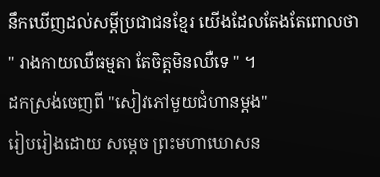នឹកឃើញដល់សម្តីប្រជាជនខ្មែរ យើងដែលតែងតែពោលថា " រាងកាយឈឺធម្មតា តែចិត្តមិនឈឺទេ " ។
ដកស្រង់ចេញពី "សៀវភៅមួយជំហានម្តង"
រៀបរៀងដោយ សម្តេច ព្រះមហាឃោសន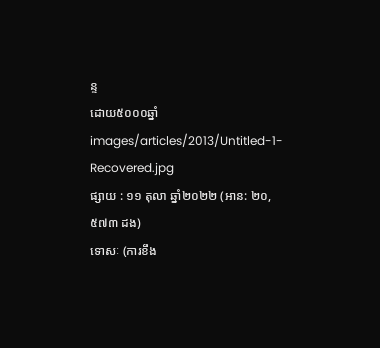ន្ទ
ដោយ៥០០០ឆ្នាំ
images/articles/2013/Untitled-1-Recovered.jpg
ផ្សាយ : ១១ តុលា ឆ្នាំ២០២២ (អាន: ២០,៥៧៣ ដង)
ទោសៈ (ការខឹង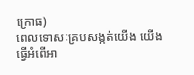ក្រោធ)
ពេលទោសៈគ្របសង្កត់យើង យើងធ្វើអំពើអា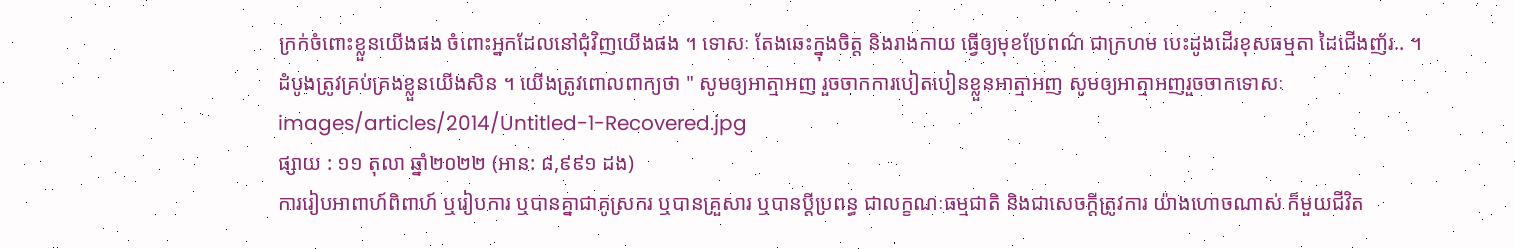ក្រក់ចំពោះខ្លួនយើងផង ចំពោះអ្នកដែលនៅជុំវិញយើងផង ។ ទោសៈ តែងឆេះក្នុងចិត្ត និងរាងកាយ ធ្វើឲ្យមុខប្រែពណ៌ ជាក្រហម បេះដូងដើរខុសធម្មតា ដៃជើងញ័រ.. ។
ដំបូងត្រូវគ្រប់គ្រងខ្លួនយើងសិន ។ យើងត្រូវពោលពាក្យថា " សូមឲ្យអាត្មាអញ រួចចាកការបៀតបៀនខ្លួនអាត្មាអញ សូមឲ្យអាត្មាអញរួចចាកទោសៈ
images/articles/2014/Untitled-1-Recovered.jpg
ផ្សាយ : ១១ តុលា ឆ្នាំ២០២២ (អាន: ៨,៩៩១ ដង)
ការរៀបអាពាហ៍ពិពាហ៍ ឬរៀបការ ឬបានគ្នាជាគូស្រករ ឬបានគ្រួសារ ឬបានប្តីប្រពន្ធ ជាលក្ខណៈធម្មជាតិ និងជាសេចក្តីត្រូវការ យ៉ាងហោចណាស់ ក៏មួយជីវិត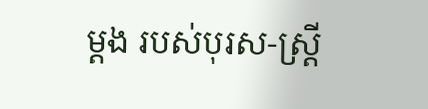ម្តង របស់បុរស-ស្រ្តី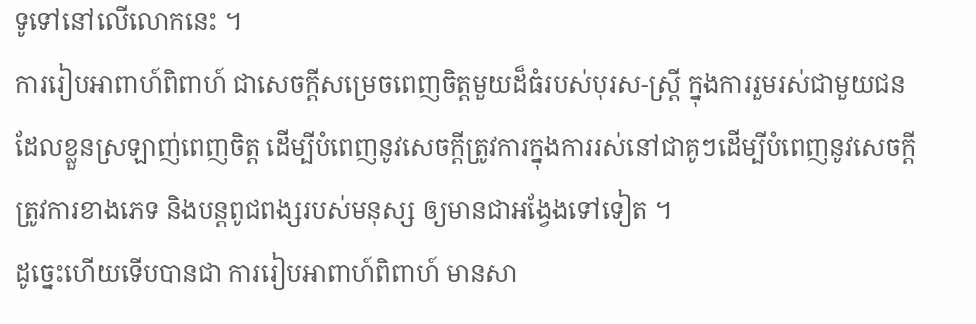ទូទៅនៅលើលោកនេះ ។
ការរៀបអាពាហ៍ពិពាហ៍ ជាសេចក្តីសម្រេចពេញចិត្តមួយដ៏ធំរបស់បុរស-ស្រ្តី ក្នុងការរួមរស់ជាមួយជនដែលខ្លួនស្រឡាញ់ពេញចិត្ត ដើម្បីបំពេញនូវសេចក្តីត្រូវការក្នុងការរស់នៅជាគូៗដើម្បីបំពេញនូវសេចក្តីត្រូវការខាងភេទ និងបន្តពូជពង្សរបស់មនុស្ស ឲ្យមានជាអង្វែងទៅទៀត ។
ដូច្នេះហើយទើបបានជា ការរៀបអាពាហ៍ពិពាហ៍ មានសា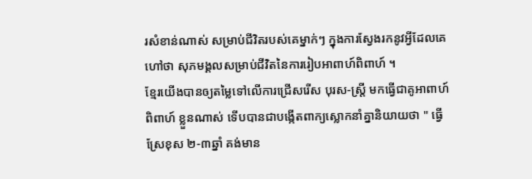រសំខាន់ណាស់ សម្រាប់ជីវិតរបស់គេម្នាក់ៗ ក្នុងការស្វែងរកនូវអ្វីដែលគេហៅថា សុភមង្គលសម្រាប់ជីវិតនៃការរៀបអាពាហ៍ពិពាហ៍ ។
ខ្មែរយើងបានឲ្យតម្លៃទៅលើការជ្រើសរើស បុរស-ស្រ្តី មកធ្វើជាគូអាពាហ៍ពិពាហ៍ ខ្លួនណាស់ ទើបបានជាបង្កើតពាក្យស្លោកនាំគ្នានិយាយថា " ធ្វើស្រែខុស ២-៣ឆ្នាំ គង់មាន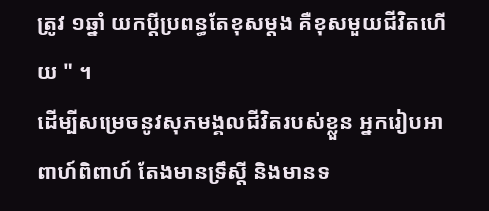ត្រូវ ១ឆ្នាំ យកប្តីប្រពន្ធតែខុសម្តង គឺខុសមួយជីវិតហើយ " ។
ដើម្បីសម្រេចនូវសុភមង្គលជីវិតរបស់ខ្លួន អ្នករៀបអាពាហ៍ពិពាហ៍ តែងមានទ្រឹស្តី និងមានទ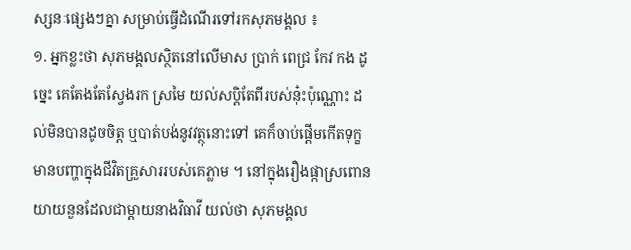ស្សនៈផ្សេងៗគ្នា សម្រាប់ធ្វើដំណើរទៅរកសុភមង្គល ៖
១. អ្នកខ្លះថា សុភមង្គលស្ថិតនៅលើមាស ប្រាក់ ពេជ្រ កែវ កង ដូច្នេះ គេតែងតែស្វែងរក ស្រមៃ យល់សប្តិតែពីរបស់នុ៎ះប៉ុណ្ណោះ ដល់មិនបានដូចចិត្ត ឬបាត់បង់នូវវត្ថុនោះទៅ គេក៏ចាប់ផ្តើមកើតទុក្ខ មានបញ្ហាក្នុងជីវិតគ្រួសាររបស់គេភ្លាម ។ នៅក្នុងរឿងផ្កាស្រពោន យាយនួនដែលជាម្តាយនាងវិធាវី យល់ថា សុភមង្គល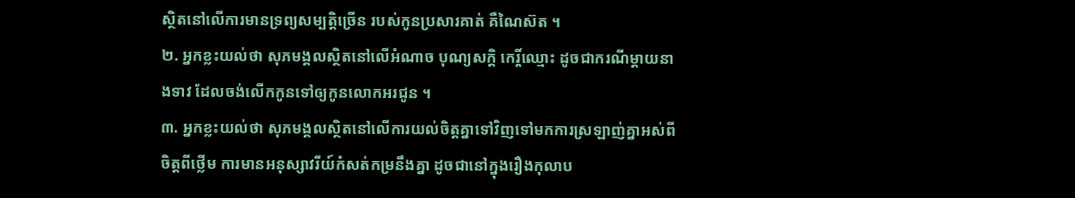ស្ថិតនៅលើការមានទ្រព្យសម្បត្តិច្រើន របស់កូនប្រសារគាត់ គឺណៃស៊ត ។
២. អ្នកខ្លះយល់ថា សុភមង្គលស្ថិតនៅលើអំណាច បុណ្យសក្តិ កេរ្តិ៍ឈ្មោះ ដូចជាករណីម្តាយនាងទាវ ដែលចង់លើកកូនទៅឲ្យកូនលោកអរជូន ។
៣. អ្នកខ្លះយល់ថា សុភមង្គលស្ថិតនៅលើការយល់ចិត្តគ្នាទៅវិញទៅមកការស្រឡាញ់គ្នាអស់ពីចិត្តពីថ្លើម ការមានអនុស្សាវរីយ៍កំសត់កម្រនឹងគ្នា ដូចជានៅក្នុងរឿងកុលាប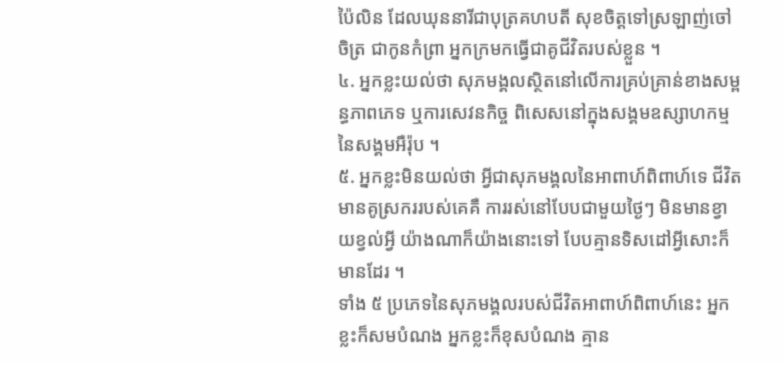ប៉ៃលិន ដែលឃុននារីជាបុត្រគហបតី សុខចិត្តទៅស្រឡាញ់ចៅចិត្រ ជាកូនកំព្រា អ្នកក្រមកធ្វើជាគូជីវិតរបស់ខ្លួន ។
៤. អ្នកខ្លះយល់ថា សុភមង្គលស្ថិតនៅលើការគ្រប់គ្រាន់ខាងសម្ពន្ធភាពភេទ ឬការសេវនកិច្ច ពិសេសនៅក្នុងសង្គមឧស្សាហកម្មនៃសង្គមអឺរ៉ុប ។
៥. អ្នកខ្លះមិនយល់ថា អ្វីជាសុភមង្គលនៃអាពាហ៍ពិពាហ៍ទេ ជីវិតមានគូស្រកររបស់គេគឺ ការរស់នៅបែបជាមួយថ្ងៃៗ មិនមានខ្វាយខ្វល់អ្វី យ៉ាងណាក៏យ៉ាងនោះទៅ បែបគ្មានទិសដៅអ្វីសោះក៏មានដែរ ។
ទាំង ៥ ប្រភេទនៃសុភមង្គលរបស់ជីវិតអាពាហ៍ពិពាហ៍នេះ អ្នកខ្លះក៏សមបំណង អ្នកខ្លះក៏ខុសបំណង គ្មាន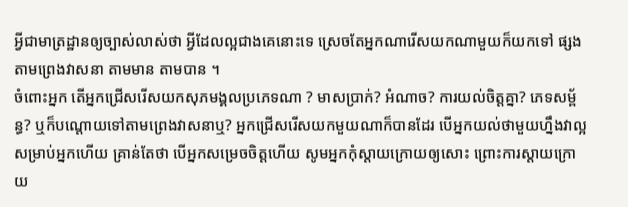អ្វីជាមាត្រដ្ឋានឲ្យច្បាស់លាស់ថា អ្វីដែលល្អជាងគេនោះទេ ស្រេចតែអ្នកណារើសយកណាមួយក៏យកទៅ ផ្សងតាមព្រេងវាសនា តាមមាន តាមបាន ។
ចំពោះអ្នក តើអ្នកជ្រើសរើសយកសុភមង្គលប្រភេទណា ? មាសប្រាក់? អំណាច? ការយល់ចិត្តគ្នា? ភេទសម្ព័ន្ធ? ឬក៏បណ្តោយទៅតាមព្រេងវាសនាឬ? អ្នកជ្រើសរើសយកមួយណាក៏បានដែរ បើអ្នកយល់ថាមួយហ្នឹងវាល្អសម្រាប់អ្នកហើយ គ្រាន់តែថា បើអ្នកសម្រេចចិត្តហើយ សូមអ្នកកុំស្តាយក្រោយឲ្យសោះ ព្រោះការស្តាយក្រោយ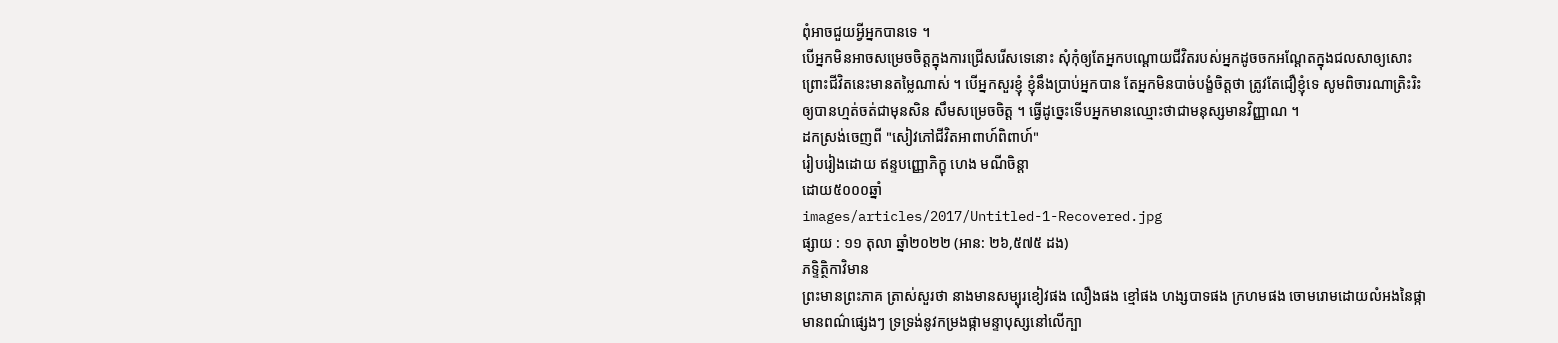ពុំអាចជួយអ្វីអ្នកបានទេ ។
បើអ្នកមិនអាចសម្រេចចិត្តក្នុងការជ្រើសរើសទេនោះ សុំកុំឲ្យតែអ្នកបណ្តោយជីវិតរបស់អ្នកដូចចកអណ្តែតក្នុងជលសាឲ្យសោះ ព្រោះជីវិតនេះមានតម្លៃណាស់ ។ បើអ្នកសួរខ្ញុំ ខ្ញុំនឹងប្រាប់អ្នកបាន តែអ្នកមិនបាច់បង្ខំចិត្តថា ត្រូវតែជឿខ្ញុំទេ សូមពិចារណាត្រិះរិះឲ្យបានហ្មត់ចត់ជាមុនសិន សឹមសម្រេចចិត្ត ។ ធ្វើដូច្នេះទើបអ្នកមានឈ្មោះថាជាមនុស្សមានវិញ្ញាណ ។
ដកស្រង់ចេញពី "សៀវភៅជីវិតអាពាហ៍ពិពាហ៍"
រៀបរៀងដោយ ឥន្ទបញ្ញោភិក្ខុ ហេង មណីចិន្តា
ដោយ៥០០០ឆ្នាំ
images/articles/2017/Untitled-1-Recovered.jpg
ផ្សាយ : ១១ តុលា ឆ្នាំ២០២២ (អាន: ២៦,៥៧៥ ដង)
ភទ្ទិត្ថិកាវិមាន
ព្រះមានព្រះភាគ ត្រាស់សួរថា នាងមានសម្បុរខៀវផង លឿងផង ខ្មៅផង ហង្សបាទផង ក្រហមផង ចោមរោមដោយលំអងនៃផ្កា មានពណ៌ផ្សេងៗ ទ្រទ្រង់នូវកម្រងផ្កាមន្ទាបុស្សនៅលើក្បា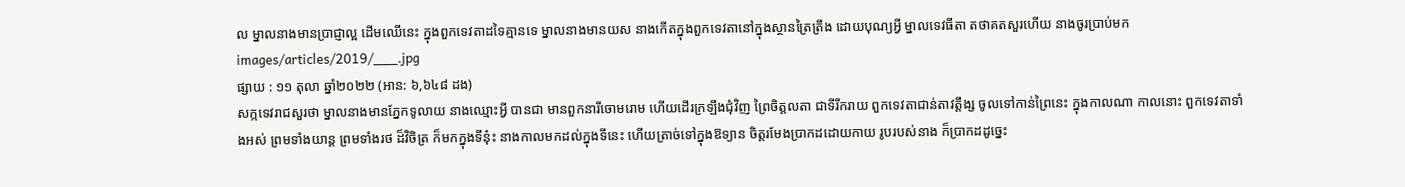ល ម្នាលនាងមានប្រាជ្ញាល្អ ដើមឈើនេះ ក្នុងពួកទេវតាដទៃគ្មានទេ ម្នាលនាងមានយស នាងកើតក្នុងពួកទេវតានៅក្នុងស្ថានត្រៃត្រឹង ដោយបុណ្យអ្វី ម្នាលទេវធីតា តថាគតសួរហើយ នាងចូរប្រាប់មក
images/articles/2019/___.jpg
ផ្សាយ : ១១ តុលា ឆ្នាំ២០២២ (អាន: ៦,៦៤៨ ដង)
សក្កទេវរាជសួរថា ម្នាលនាងមានភ្នែកទូលាយ នាងឈ្មោះអ្វី បានជា មានពួកនារីចោមរោម ហើយដើរក្រឡឹងជុំវិញ ព្រៃចិត្តលតា ជាទីរីករាយ ពួកទេវតាជាន់តាវត្តឹង្ស ចូលទៅកាន់ព្រៃនេះ ក្នុងកាលណា កាលនោះ ពួកទេវតាទាំងអស់ ព្រមទាំងយាន្ត ព្រមទាំងរថ ដ៏វិចិត្រ ក៏មកក្នុងទីនុ៎ះ នាងកាលមកដល់ក្នុងទីនេះ ហើយត្រាច់ទៅក្នុងឱទ្យាន ចិត្តរមែងប្រាកដដោយកាយ រូបរបស់នាង ក៏ប្រាកដដូច្នេះ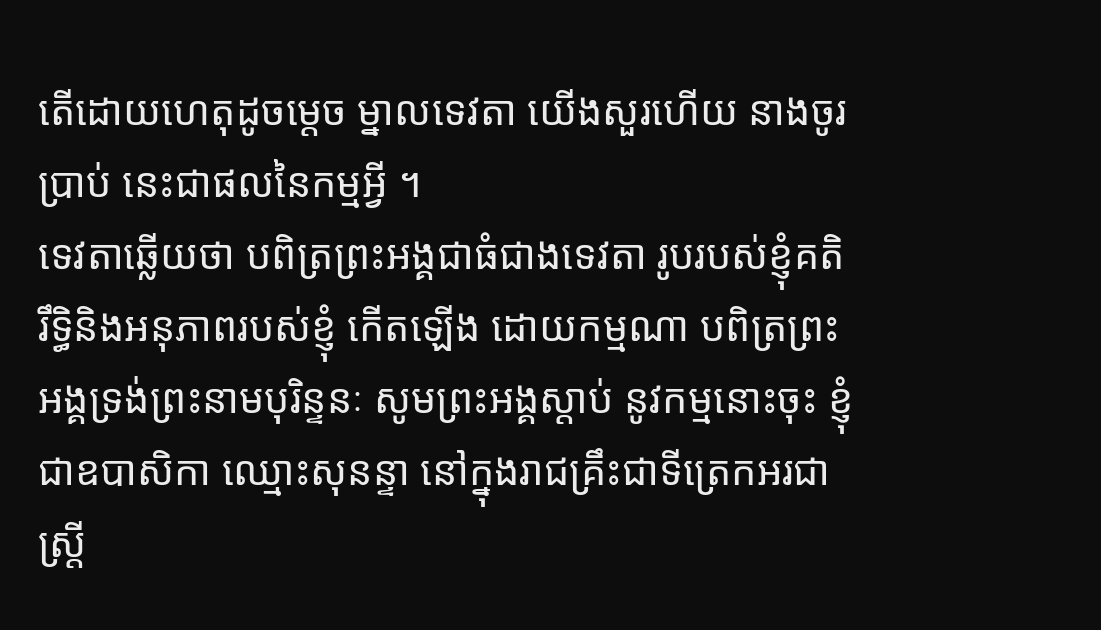តើដោយហេតុដូចម្តេច ម្នាលទេវតា យើងសួរហើយ នាងចូរប្រាប់ នេះជាផលនៃកម្មអ្វី ។
ទេវតាឆ្លើយថា បពិត្រព្រះអង្គជាធំជាងទេវតា រូបរបស់ខ្ញុំគតិ រឹទ្ធិនិងអនុភាពរបស់ខ្ញុំ កើតឡើង ដោយកម្មណា បពិត្រព្រះអង្គទ្រង់ព្រះនាមបុរិន្ទនៈ សូមព្រះអង្គស្តាប់ នូវកម្មនោះចុះ ខ្ញុំជាឧបាសិកា ឈ្មោះសុនន្ទា នៅក្នុងរាជគ្រឹះជាទីត្រេកអរជាស្ត្រី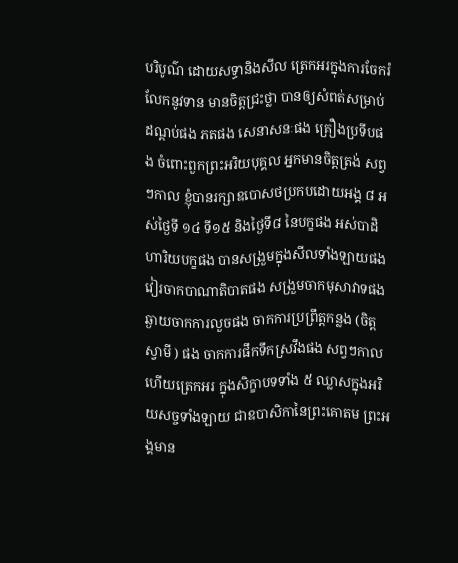បរិបូណ៌ ដោយសទ្ធានិងសីល ត្រេកអរក្នុងការចែករំលែកនូវទាន មានចិត្តជ្រះថ្លា បានឲ្យសំពត់សម្រាប់ដណ្តប់ផង ភតផង សេនាសនៈផង គ្រឿងប្រទីបផង ចំពោះពួកព្រះអរិយបុគ្គល អ្នកមានចិត្តត្រង់ សព្វៗកាល ខ្ញុំបានរក្សាឧបោសថប្រកបដោយអង្គ ៨ អស់ថ្ងៃទី ១៤ ទី១៥ និងថ្ងៃទី៨ នៃបក្ខផង អស់បាដិហារិយបក្ខផង បានសង្រួមក្នុងសីលទាំងឡាយផង វៀរចាកបាណាតិបាតផង សង្រួមចាកមុសាវាទផង ឆ្ងាយចាកការលួចផង ចាកការប្រព្រឹត្តកន្លង (ចិត្តស្វាមី ) ផង ចាកការផឹកទឹកស្រវឹងផង សព្វៗកាល ហើយត្រេកអរ ក្នុងសិក្ខាបទទាំង ៥ ឈ្លាសក្នុងអរិយសច្ចទាំងឡាយ ជាឧបាសិកានៃព្រះគោតម ព្រះអង្គមាន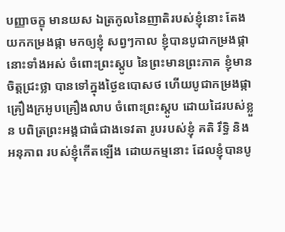បញ្ញាចក្ខុ មានយស ឯត្រកូលនៃញាតិរបស់ខ្ញុំនោះ តែងយកកម្រងផ្កា មកឲ្យខ្ញុំ សព្វៗកាល ខ្ញុំបានបូជាកម្រងផ្កានោះទាំងអស់ ចំពោះព្រះស្តូប នៃព្រះមានព្រះភាគ ខ្ញុំមានចិត្តជ្រះថ្លា បានទៅក្នុងថ្ងៃឧបោសថ ហើយបូជាកម្រងផ្កាគ្រឿងក្រអូបគ្រឿងលាប ចំពោះព្រះស្តូប ដោយដៃរបស់ខ្លួន បពិត្រព្រះអង្គជាធំជាងទេវតា រូបរបស់ខ្ញុំ គតិ រឹទ្ធិ និងអនុភាព របស់ខ្ញុំកើតឡើង ដោយកម្មនោះ ដែលខ្ញុំបានបូ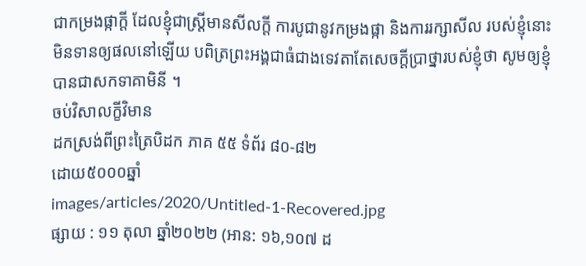ជាកម្រងផ្កាក្តី ដែលខ្ញុំជាស្ត្រីមានសីលក្តី ការបូជានូវកម្រងផ្កា និងការរក្សាសីល របស់ខ្ញុំនោះ មិនទានឲ្យផលនៅឡើយ បពិត្រព្រះអង្គជាធំជាងទេវតាតែសេចក្តីប្រាថ្នារបស់ខ្ញុំថា សូមឲ្យខ្ញុំបានជាសកទាគាមិនី ។
ចប់វិសាលក្ខីវិមាន
ដកស្រង់ពីព្រះត្រៃបិដក ភាគ ៥៥ ទំព័រ ៨០-៨២
ដោយ៥០០០ឆ្នាំ
images/articles/2020/Untitled-1-Recovered.jpg
ផ្សាយ : ១១ តុលា ឆ្នាំ២០២២ (អាន: ១៦,១០៧ ដ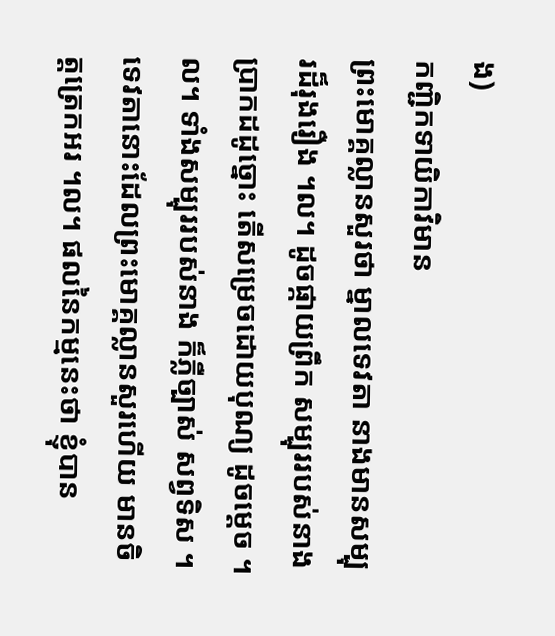ង)
កញ្ជិកទាយិកាវិមាន
ព្រះមោគ្គល្លានសួរថា ម្នាលទេវតា នាងមានសម្បុរដ៏រុងរឿង ។ល។ ដូចផ្កាយព្រឹក សម្បុររបស់នាងប្រាកដដូច្នោះ តើសម្រេចដោយបុណ្យ ដូចម្តេច ។ល។ ទាំងសម្បុររបស់នាង ក៏ភ្លឺច្បាស់ សព្វទិស ។
ទេវតានោះដែលព្រះមោគ្គល្លានសួរហើយ មានចិត្តត្រេកអរ ។ល។ ផលនៃកម្មនេះថា ខ្ញុំបាន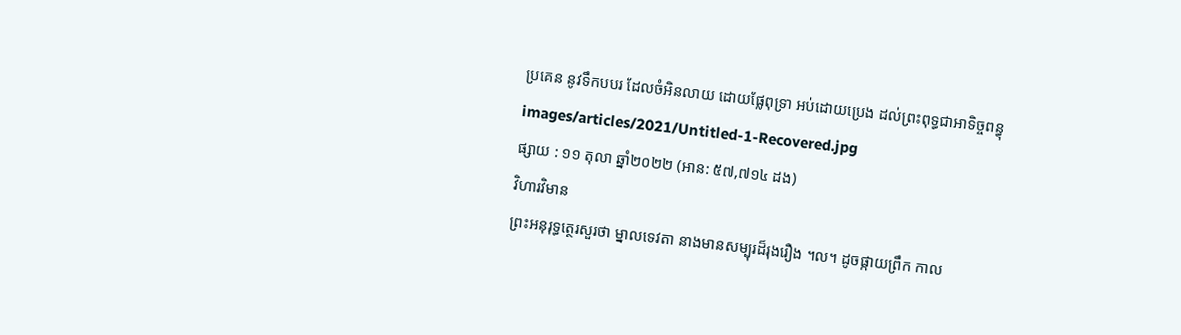ប្រគេន នូវទឹកបបរ ដែលចំអិនលាយ ដោយផ្លែពុទ្រា អប់ដោយប្រេង ដល់ព្រះពុទ្ធជាអាទិច្ចពន្ធុ
images/articles/2021/Untitled-1-Recovered.jpg
ផ្សាយ : ១១ តុលា ឆ្នាំ២០២២ (អាន: ៥៧,៧១៤ ដង)
វិហារវិមាន
ព្រះអនុរុទ្ធត្ថេរសួរថា ម្នាលទេវតា នាងមានសម្បុរដ៏រុងរឿង ។ល។ ដូចផ្កាយព្រឹក កាល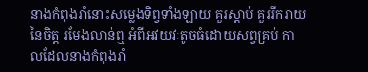នាងកំពុងរាំនោះសម្លេងទិព្វទាំងឡាយ គួរស្តាប់ គួររីករាយ នៃចិត្ត រមែងលាន់ឮ អំពីអវយវៈតូចធំដោយសព្វគ្រប់ កាលដែលនាងកំពុងរាំ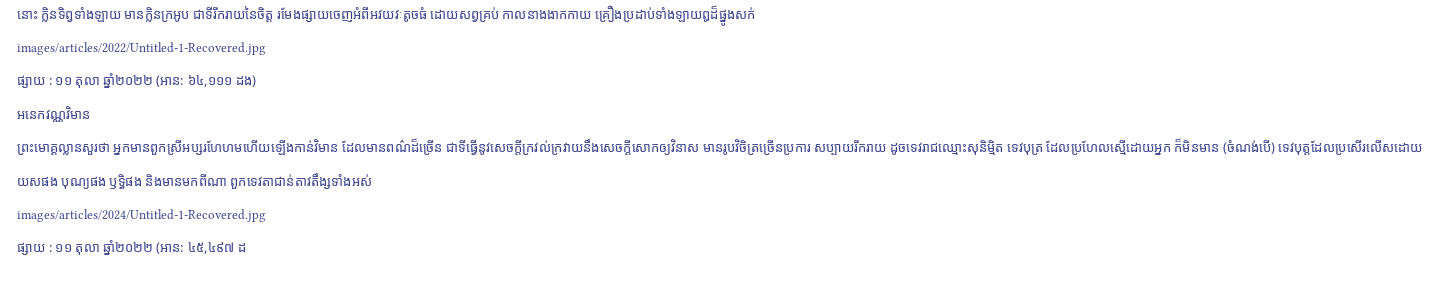នោះ ក្លិនទិព្វទាំងឡាយ មានក្លិនក្រអូប ជាទីរីករាយនៃចិត្ត រមែងផ្សាយចេញអំពីអវយវៈតូចធំ ដោយសព្វគ្រប់ កាលនាងងាកកាយ គ្រឿងប្រដាប់ទាំងឡាយឰដ៏ផ្នូងសក់
images/articles/2022/Untitled-1-Recovered.jpg
ផ្សាយ : ១១ តុលា ឆ្នាំ២០២២ (អាន: ៦៤,១១១ ដង)
អនេកវណ្ណវិមាន
ព្រះមោគ្គល្លានសួរថា អ្នកមានពួកស្រីអប្សរហែហមហើយឡើងកាន់វិមាន ដែលមានពណ៌ដ៏ច្រើន ជាទីធ្វើនូវសេចក្តីក្រវល់ក្រវាយនឹងសេចក្តីសោកឲ្យវិនាស មានរូបវិចិត្រច្រើនប្រការ សប្បាយរីករាយ ដូចទេវរាជឈ្មោះសុនិមិ្មត ទេវបុត្រ ដែលប្រហែលស្មើដោយអ្នក ក៏មិនមាន (ចំណង់បើ) ទេវបុត្តដែលប្រសើរលើសដោយយសផង បុណ្យផង ឫទ្ធិផង និងមានមកពីណា ពួកទេវតាជាន់តាវតឹង្សទាំងអស់
images/articles/2024/Untitled-1-Recovered.jpg
ផ្សាយ : ១១ តុលា ឆ្នាំ២០២២ (អាន: ៤៥,៤៩៧ ដ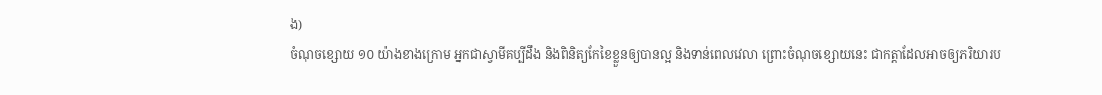ង)
ចំណុចខ្សោយ ១០ យ៉ាងខាងក្រោម អ្នកជាស្វាមីគប្បីដឹង និងពិនិត្យកែខៃខ្លួនឲ្យបានល្អ និងទាន់ពេលវេលា ព្រោះចំណុចខ្សោយនេះ ជាកត្តាដែលអាចឲ្យភរិយារប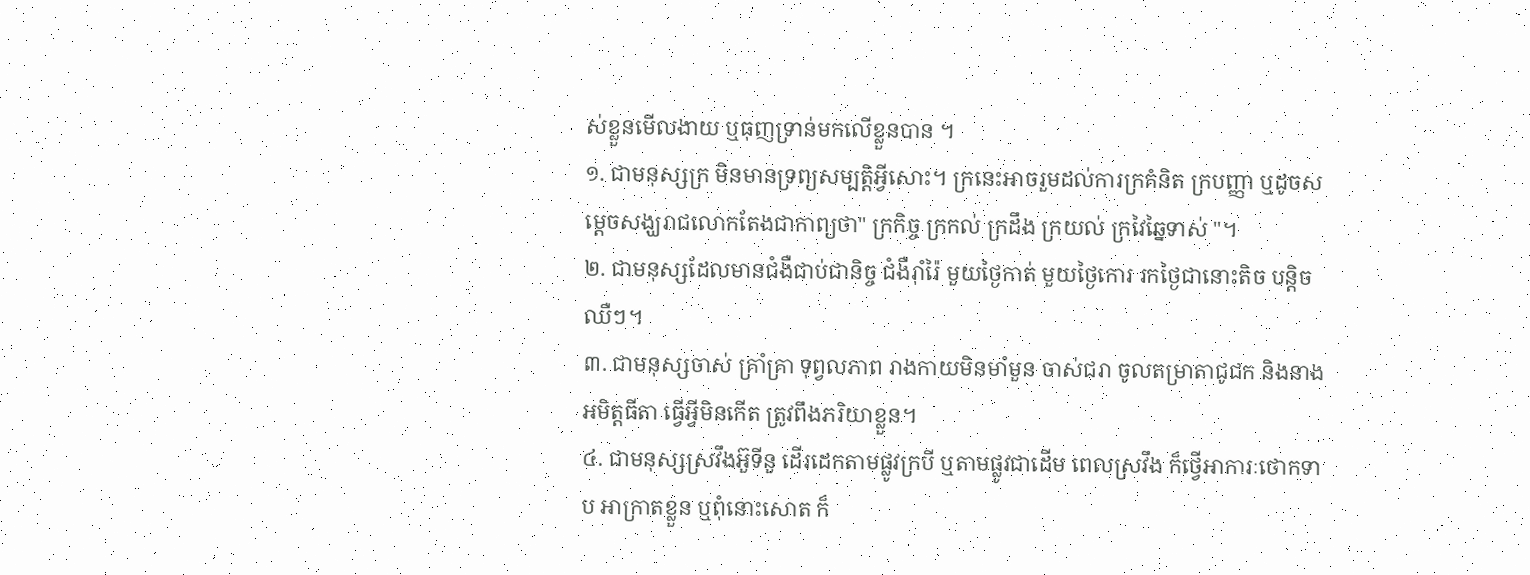ស់ខ្លួនមើលងាយ ឬធុញទ្រាន់មកលើខ្លួនបាន ។
១. ជាមនុស្សក្រ មិនមានទ្រព្យសម្បត្តិអ្វីសោះ។ ក្រនេះអាចរួមដល់ការក្រគំនិត ក្របញ្ញា ឬដូចសម្ដេចសង្ឃរាជលោកតែងជាកាព្យថា" ក្រកិច្ច ក្រកល់ ក្រដឹង ក្រយល់ ក្រវៃឆ្នៃទាស់ "។
២. ជាមនុស្សដែលមានជំងឺជាប់ជានិច្ច ជំងឺរ៉ាំរ៉ៃ មួយថ្ងៃកាត់ មួយថ្ងៃកោរ រកថ្ងៃជានោះតិច បន្តិចឈឺៗ។
៣. ជាមនុស្សចាស់ គ្រាំគ្រា ទុព្វលភាព រាងកាយមិនមាំមួន ចាស់ជរា ចូលតម្រាតាជូជក និងនាងអមិត្តធីតា ធ្វើអ្វីមិនកើត ត្រូវពឹងភរិយាខ្លួន។
៤. ជាមនុស្សស្រវឹងអ៊ួទីនួ ដើរដេកតាមផ្លូវក្របី ឬតាមផ្លូវជាដើម ពេលស្រវឹង ក៏ថ្វើអាការៈថោកទាប អាក្រាតខ្លួន ឬពុំនោះសោត ក៏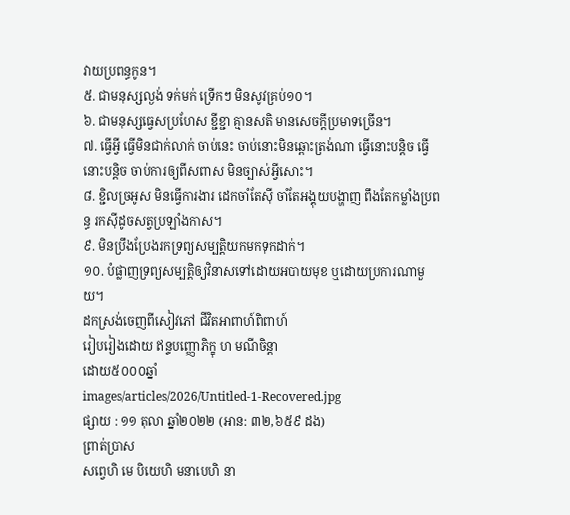វាយប្រពន្ធកូន។
៥. ជាមនុស្សល្ងង់ ទក់មក់ ទ្រើកៗ មិនសូវគ្រប់១០។
៦. ជាមនុស្សធ្វេសប្រហែស ខ្ជីខ្ជា គ្មានសតិ មានសេចក្ដីប្រមាទច្រើន។
៧. ធ្វើអ្វី ធ្វើមិនជាក់លាក់ ចាប់នេះ ចាប់នោះមិនឆ្ពោះត្រង់ណា ធ្វើនោះបន្តិច ធ្វើនោះបន្តិច ចាប់ការឲ្យពីសពាស មិនច្បាស់អ្វីសោះ។
៨. ខ្ជិលច្រអូស មិនធ្វើការងារ ដេកចាំតែស៊ី ចាំតែអង្គុយបង្ហាញ ពឹងតែកម្លាំងប្រពន្ធ រកស៊ីដូចសត្វប្រឡាំងកាស។
៩. មិនប្រឹងប្រែងរកទ្រព្យសម្បត្តិយកមកទុកដាក់។
១០. បំផ្លាញទ្រព្យសម្បត្តិឲ្យវិនាសទៅដោយអបាយមុខ ឬដោយប្រការណាមួយ។
ដកស្រង់ចេញពីសៀវភៅ ជីវិតអាពាហ៍ពិពាហ៍
រៀបរៀងដោយ ឥន្ទបញ្ញោភិក្ខុ ហ មណីចិន្ដា
ដោយ៥០០០ឆ្នាំ
images/articles/2026/Untitled-1-Recovered.jpg
ផ្សាយ : ១១ តុលា ឆ្នាំ២០២២ (អាន: ៣២,៦៥៩ ដង)
ព្រាត់ប្រាស
សព្វេហិ មេ បិយេហិ មនាបេហិ នា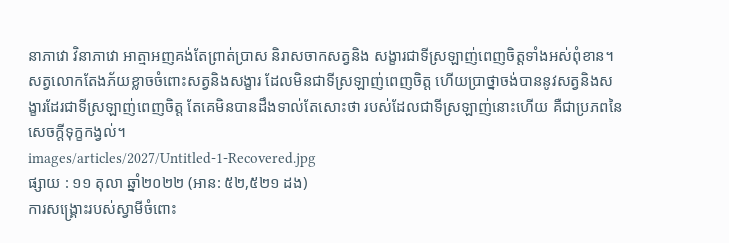នាភាវោ វិនាភាវោ អាត្មាអញគង់តែព្រាត់ប្រាស និរាសចាកសត្វនិង សង្ខារជាទីស្រឡាញ់ពេញចិត្តទាំងអស់ពុំខាន។
សត្វលោកតែងភ័យខ្លាចចំពោះសត្វនិងសង្ខារ ដែលមិនជាទីស្រឡាញ់ពេញចិត្ត ហើយប្រាថ្នាចង់បាននូវសត្វនិងសង្ខារដែរជាទីស្រឡាញ់ពេញចិត្ត តែគេមិនបានដឹងទាល់តែសោះថា របស់ដែលជាទីស្រឡាញ់នោះហើយ គឺជាប្រភពនៃសេចក្ដីទុក្ខកង្វល់។
images/articles/2027/Untitled-1-Recovered.jpg
ផ្សាយ : ១១ តុលា ឆ្នាំ២០២២ (អាន: ៥២,៥២១ ដង)
ការសង្គ្រោះរបស់ស្វាមីចំពោះ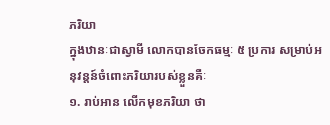ភរិយា
ក្នុងឋានៈជាស្វាមី លោកបានចែកធម្មៈ ៥ ប្រការ សម្រាប់អនុវន្តន៍ចំពោះភរិយារបស់ខ្លួនគឺៈ
១. រាប់អាន លើកមុខភរិយា ថា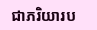ជាភរិយារប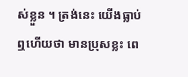ស់ខ្លួន ។ ត្រង់នេះ យើងធ្លាប់ឮហើយថា មានប្រុសខ្លះ ពេ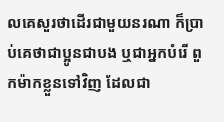លគេសួរថាដើរជាមួយនរណា ក៏ប្រាប់គេថាជាប្អូនជាបង ឬជាអ្នកបំរើ ពួកម៉ាកខ្លួនទៅវិញ ដែលជា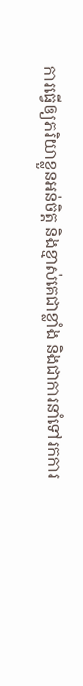ការធ្វើឲ្យភរិយាខ្លួនអន់ចិត្ត និងខ្មាស់គេជាខ្លាំង និងជាការនាំទៅរកការ